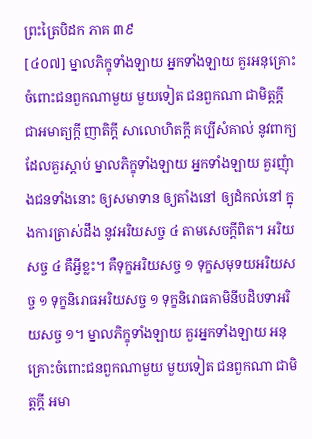ព្រះត្រៃបិដក ភាគ ៣៩
[៤០៧] ម្នាលភិក្ខុទាំងឡាយ អ្នកទាំងឡាយ គួរអនុគ្រោះ ចំពោះជនពួកណាមួយ មួយទៀត ជនពួកណា ជាមិត្តក្ដី ជាអមាត្យក្ដី ញាតិក្ដី សាលោហិតក្ដី គប្បីសំគាល់ នូវពាក្យដែលគួរស្ដាប់ ម្នាលភិក្ខុទាំងឡាយ អ្នកទាំងឡាយ គួរញុំាងជនទាំងនោះ ឲ្យសមាទាន ឲ្យតាំងនៅ ឲ្យដំកល់នៅ ក្នុងការត្រាស់ដឹង នូវអរិយសច្ច ៤ តាមសេចក្ដីពិត។ អរិយសច្ច ៤ គឺអ្វីខ្លះ។ គឺទុក្ខអរិយសច្ច ១ ទុក្ខសមុទយអរិយសច្ច ១ ទុក្ខនិរោធអរិយសច្ច ១ ទុក្ខនិរោធគាមិនីបដិបទាអរិយសច្ច ១។ ម្នាលភិក្ខុទាំងឡាយ គួរអ្នកទាំងឡាយ អនុគ្រោះចំពោះជនពួកណាមួយ មួយទៀត ជនពួកណា ជាមិត្តក្ដី អមា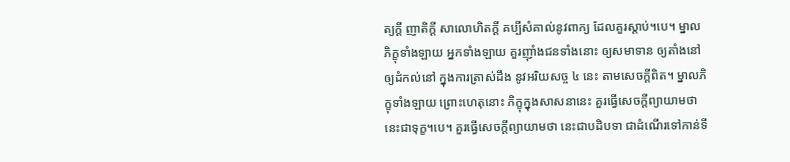ត្យក្ដី ញាតិក្ដី សាលោហិតក្ដី គប្បីសំគាល់នូវពាក្យ ដែលគួរស្ដាប់។បេ។ ម្នាលភិក្ខុទាំងឡាយ អ្នកទាំងឡាយ គួរញ៉ាំងជនទាំងនោះ ឲ្យសមាទាន ឲ្យតាំងនៅ ឲ្យដំកល់នៅ ក្នុងការត្រាស់ដឹង នូវអរិយសច្ច ៤ នេះ តាមសេចក្ដីពិត។ ម្នាលភិក្ខុទាំងឡាយ ព្រោះហេតុនោះ ភិក្ខុក្នុងសាសនានេះ គួរធ្វើសេចក្ដីព្យាយាមថា នេះជាទុក្ខ។បេ។ គួរធ្វើសេចក្ដីព្យាយាមថា នេះជាបដិបទា ជាដំណើរទៅកាន់ទី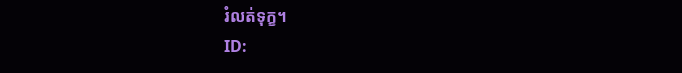រំលត់ទុក្ខ។
ID: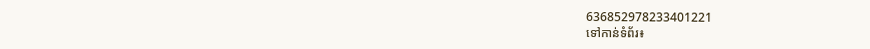636852978233401221
ទៅកាន់ទំព័រ៖